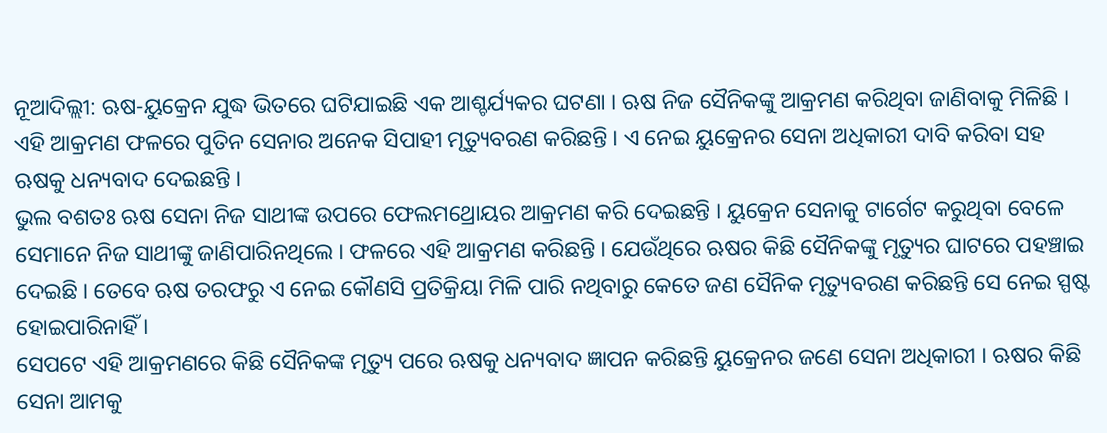ନୂଆଦିଲ୍ଲୀ: ଋଷ-ୟୁକ୍ରେନ ଯୁଦ୍ଧ ଭିତରେ ଘଟିଯାଇଛି ଏକ ଆଶ୍ଚର୍ଯ୍ୟକର ଘଟଣା । ଋଷ ନିଜ ସୈନିକଙ୍କୁ ଆକ୍ରମଣ କରିଥିବା ଜାଣିବାକୁ ମିଳିଛି । ଏହି ଆକ୍ରମଣ ଫଳରେ ପୁତିନ ସେନାର ଅନେକ ସିପାହୀ ମୃତ୍ୟୁବରଣ କରିଛନ୍ତି । ଏ ନେଇ ୟୁକ୍ରେନର ସେନା ଅଧିକାରୀ ଦାବି କରିବା ସହ ଋଷକୁ ଧନ୍ୟବାଦ ଦେଇଛନ୍ତି ।
ଭୁଲ ବଶତଃ ଋଷ ସେନା ନିଜ ସାଥୀଙ୍କ ଉପରେ ଫେଲମଥ୍ରୋୟର ଆକ୍ରମଣ କରି ଦେଇଛନ୍ତି । ୟୁକ୍ରେନ ସେନାକୁ ଟାର୍ଗେଟ କରୁଥିବା ବେଳେ ସେମାନେ ନିଜ ସାଥୀଙ୍କୁ ଜାଣିପାରିନଥିଲେ । ଫଳରେ ଏହି ଆକ୍ରମଣ କରିଛନ୍ତି । ଯେଉଁଥିରେ ଋଷର କିଛି ସୈନିକଙ୍କୁ ମୃତ୍ୟୁର ଘାଟରେ ପହଞ୍ଚାଇ ଦେଇଛି । ତେବେ ଋଷ ତରଫରୁ ଏ ନେଇ କୌଣସି ପ୍ରତିକ୍ରିୟା ମିଳି ପାରି ନଥିବାରୁ କେତେ ଜଣ ସୈନିକ ମୃତ୍ୟୁବରଣ କରିଛନ୍ତି ସେ ନେଇ ସ୍ପଷ୍ଟ ହୋଇପାରିନାହିଁ ।
ସେପଟେ ଏହି ଆକ୍ରମଣରେ କିଛି ସୈନିକଙ୍କ ମୃତ୍ୟୁ ପରେ ଋଷକୁ ଧନ୍ୟବାଦ ଜ୍ଞାପନ କରିଛନ୍ତି ୟୁକ୍ରେନର ଜଣେ ସେନା ଅଧିକାରୀ । ଋଷର କିଛି ସେନା ଆମକୁ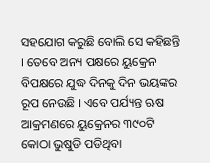ସହଯୋଗ କରୁଛି ବୋଲି ସେ କହିଛନ୍ତି । ତେବେ ଅନ୍ୟ ପକ୍ଷରେ ୟୁକ୍ରେନ ବିପକ୍ଷରେ ଯୁଦ୍ଧ ଦିନକୁ ଦିନ ଭୟଙ୍କର ରୂପ ନେଉଛି । ଏବେ ପର୍ଯ୍ୟନ୍ତ ଋଷ ଆକ୍ରମଣରେ ୟୁକ୍ରେନର ୩୯୦ଟି କୋଠା ଭୁଷୁଡି ପଡିଥିବା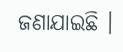ଜଣାଯାଇଛି ।